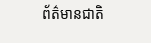ព័ត៌មានជាតិ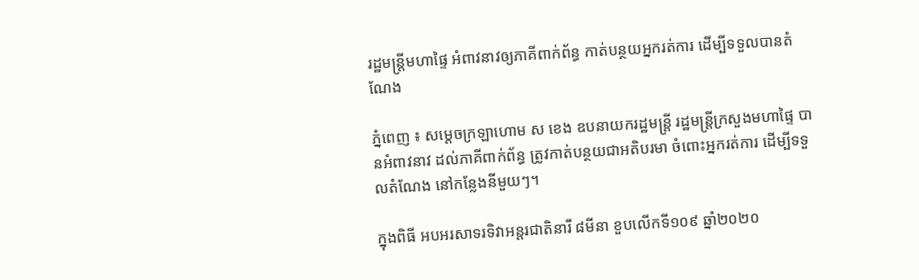រដ្ឋមន្រ្តីមហាផ្ទៃ អំពាវនាវឲ្យភាគីពាក់ព័ន្ធ កាត់បន្ថយអ្នករត់ការ ដើម្បីទទួលបានតំណែង

ភ្នំពេញ ៖ សម្ដេចក្រឡាហោម ស ខេង ឧបនាយករដ្ឋមន្ដ្រី រដ្ឋមន្ដ្រីក្រសួងមហាផ្ទៃ បានអំពាវនាវ ដល់ភាគីពាក់ព័ន្ធ ត្រូវកាត់បន្ថយជាអតិបរមា ចំពោះអ្នករត់ការ ដើម្បីទទួលតំណែង នៅកន្លែងនីមួយៗ។

ក្នុងពិធី អបអរសាទរទិវាអន្តរជាតិនារី ៨មីនា ខួបលើកទី១០៩ ឆ្នាំ២០២០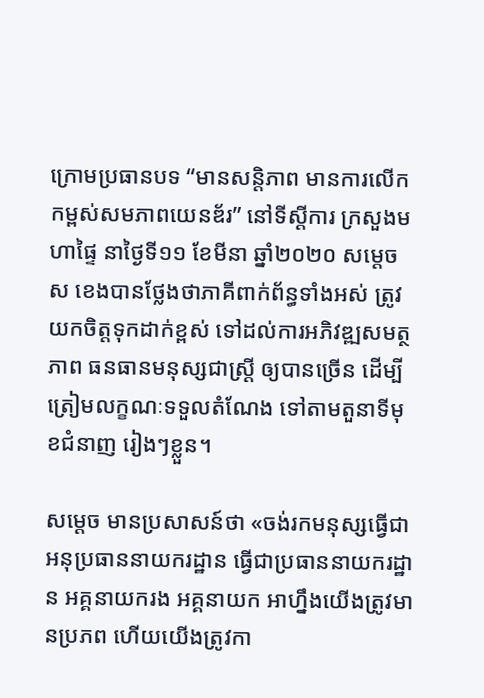ក្រោមប្រធានបទ “មានសន្តិភាព មានការលើកកម្ពស់សមភាពយេនឌ័រ” នៅទីស្ដីការ ក្រសួងមហាផ្ទៃ នាថ្ងៃទី១១ ខែមីនា ឆ្នាំ២០២០ សម្ដេច ស ខេងបានថ្លែងថាភាគីពាក់ព័ន្ធទាំងអស់ ត្រូវយកចិត្តទុកដាក់ខ្ពស់ ទៅដល់ការអភិវឌ្ឍសមត្ថភាព ធនធានមនុស្សជាស្ដ្រី ឲ្យបានច្រើន ដើម្បីត្រៀមលក្ខណៈទទួលតំណែង ទៅតាមតួនាទីមុខជំនាញ រៀងៗខ្លួន។

សម្ដេច មានប្រសាសន៍ថា «ចង់រកមនុស្សធ្វើជា អនុប្រធាននាយករដ្ឋាន ធ្វើជាប្រធាននាយករដ្ឋាន អគ្គនាយករង អគ្គនាយក អាហ្នឹងយើងត្រូវមានប្រភព ហើយយើងត្រូវកា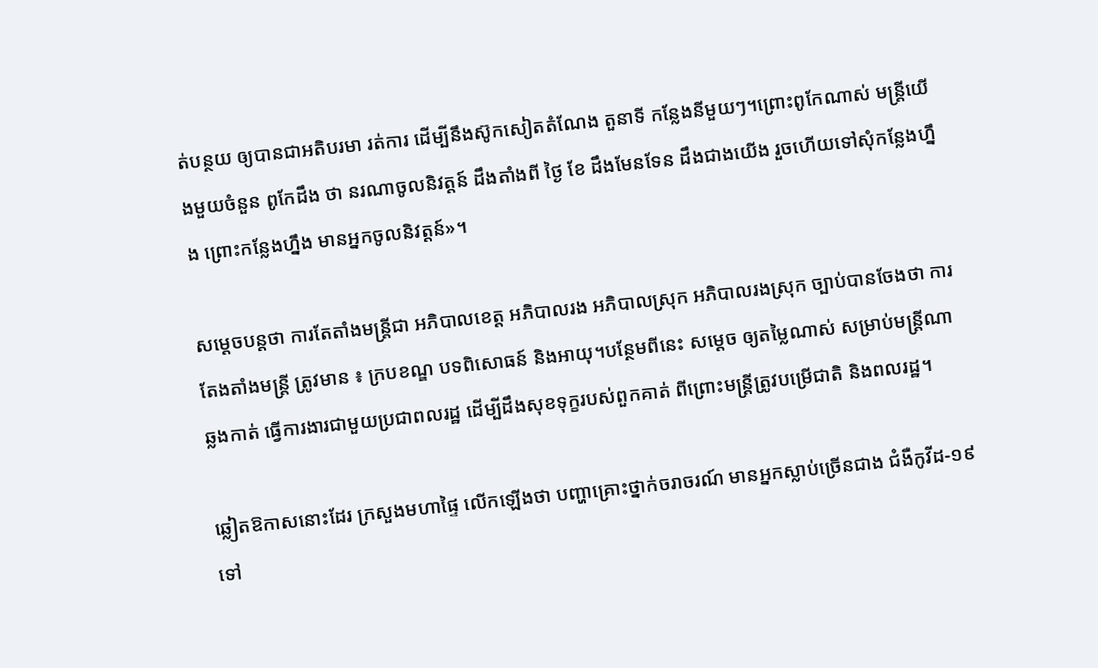ត់បន្ថយ ឲ្យបានជាអតិបរមា រត់ការ ដើម្បីនឹងស៊ូកសៀតតំណែង តួនាទី កន្លែងនីមួយៗ។ព្រោះពូកែណាស់ មន្ដ្រីយើងមួយចំនួន ពូកែដឹង ថា នរណាចូលនិវត្តន៍ ដឹងតាំងពី ថ្ងៃ ខែ ដឹងមែនទែន ដឹងជាងយើង រួចហើយទៅសុំកន្លែងហ្នឹង ព្រោះកន្លែងហ្នឹង មានអ្នកចូលនិវត្តន៍»។

សម្ដេចបន្ដថា ការតែតាំងមន្ដ្រីជា អភិបាលខេត្ត អភិបាលរង អភិបាលស្រុក អភិបាលរងស្រុក ច្បាប់បានចែងថា ការតែងតាំងមន្ដ្រី ត្រូវមាន ៖ ក្របខណ្ឌ បទពិសោធន៍ និងអាយុ។បន្ថែមពីនេះ សម្ដេច ឲ្យតម្លៃណាស់ សម្រាប់មន្ដ្រីណាឆ្លងកាត់ ធ្វើការងារជាមួយប្រជាពលរដ្ឋ ដើម្បីដឹងសុខទុក្ខរបស់ពួកគាត់ ពីព្រោះមន្ដ្រីត្រូវបម្រើជាតិ និងពលរដ្ឋ។

ឆ្លៀតឱកាសនោះដែរ ក្រសួងមហាផ្ទៃ លើកឡើងថា បញ្ហាគ្រោះថ្នាក់ចរាចរណ៍ មានអ្នកស្លាប់ច្រើនជាង ជំងឺកូវីដ-១៩ ទៅ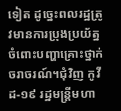ទៀត ដូច្នេះពលរដ្ឋត្រូវមានការប្រុងប្រយ័ត្ន ចំពោះបញ្ហាគ្រោះថ្នាក់ចរាចរណ៍។ជុំវិញ កូវីដ-១៩ រដ្ឋមន្ដ្រីមហា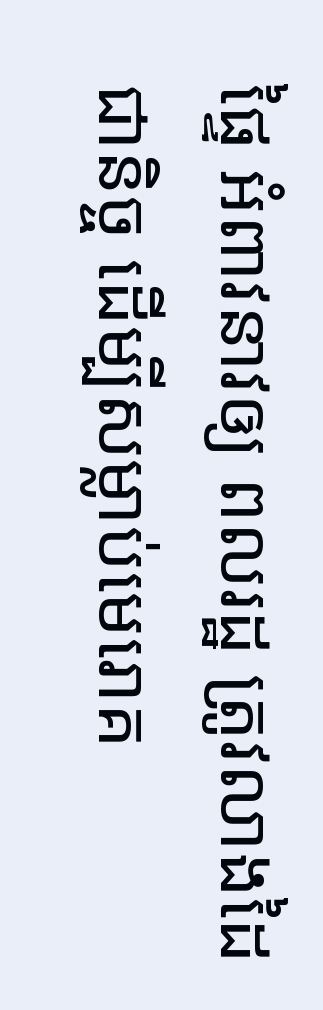ផ្ទៃ អំពាវនាវឲ្យ ពលរដ្ឋ ត្រូវលាងដៃ ជានិច្ច ដើម្បីសម្លាប់មេរោគ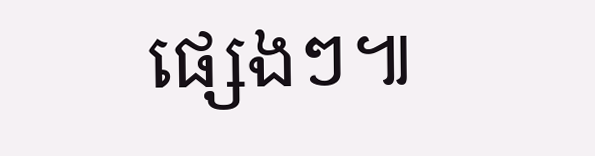ផ្សេងៗ៕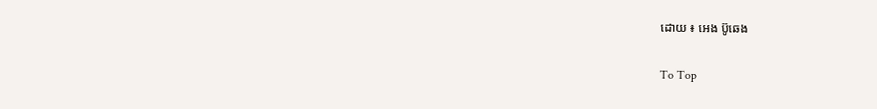ដោយ ៖ អេង ប៊ូឆេង

To Top